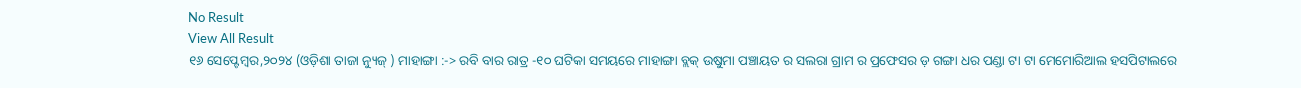No Result
View All Result
୧୬ ସେପ୍ଟେମ୍ବର,୨୦୨୪ (ଓଡ଼ିଶା ତାଜା ନ୍ୟୁଜ୍ ) ମାହାଙ୍ଗା :-> ରବି ବାର ରାତ୍ର -୧୦ ଘଟିକା ସମୟରେ ମାହାଙ୍ଗା ବ୍ଲକ୍ ଉଷୁମା ପଞ୍ଚାୟତ ର ସଲରା ଗ୍ରାମ ର ପ୍ରଫେସର ଡ଼ ଗଙ୍ଗା ଧର ପଣ୍ଡା ଟା ଟା ମେମୋରିଆଲ ହସପିଟାଲରେ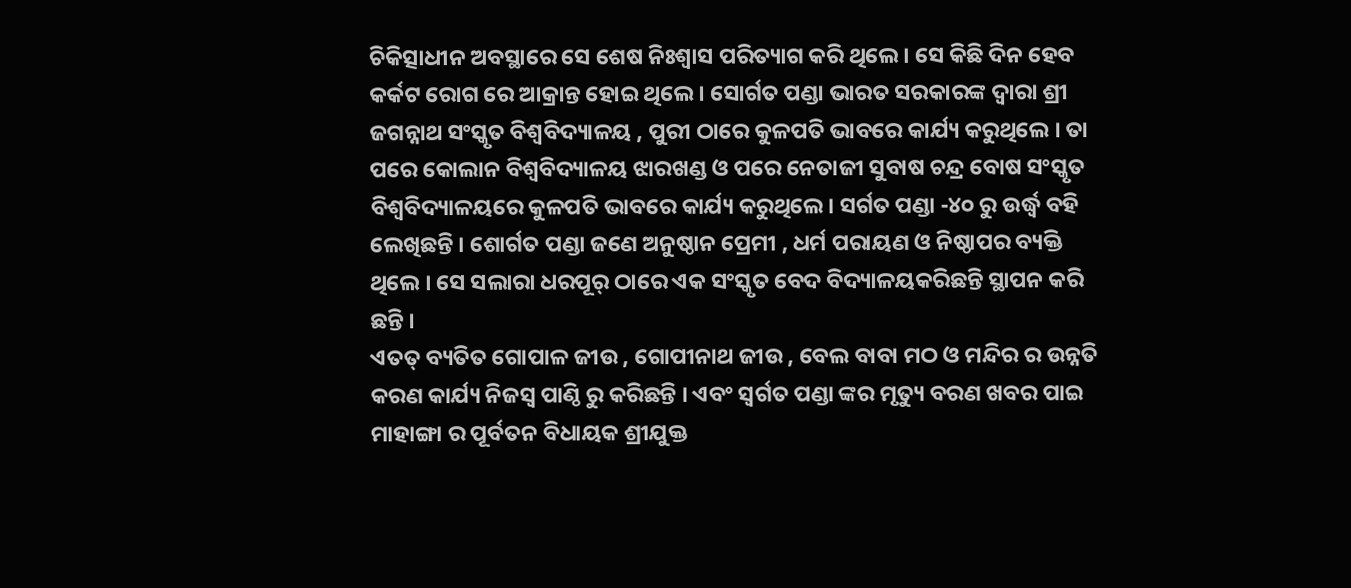ଚିକିତ୍ସାଧୀନ ଅବସ୍ଥାରେ ସେ ଶେଷ ନିଃଶ୍ୱାସ ପରିତ୍ୟାଗ କରି ଥିଲେ । ସେ କିଛି ଦିନ ହେବ କର୍କଟ ରୋଗ ରେ ଆକ୍ରାନ୍ତ ହୋଇ ଥିଲେ । ସୋର୍ଗତ ପଣ୍ଡା ଭାରତ ସରକାରଙ୍କ ଦ୍ବାରା ଶ୍ରୀ ଜଗନ୍ନାଥ ସଂସ୍କୃତ ବିଶ୍ଵବିଦ୍ୟାଳୟ , ପୁରୀ ଠାରେ କୁଳପତି ଭାବରେ କାର୍ଯ୍ୟ କରୁଥିଲେ । ତା ପରେ କୋଲାନ ବିଶ୍ଵବିଦ୍ୟାଳୟ ଝାରଖଣ୍ଡ ଓ ପରେ ନେତାଜୀ ସୁବାଷ ଚନ୍ଦ୍ର ବୋଷ ସଂସ୍କୃତ ବିଶ୍ଵବିଦ୍ୟାଳୟରେ କୁଳପତି ଭାବରେ କାର୍ଯ୍ୟ କରୁଥିଲେ। ସର୍ଗତ ପଣ୍ଡା -୪୦ ରୁ ଉର୍ଦ୍ଧ୍ବ ବହି ଲେଖିଛନ୍ତି । ଶୋର୍ଗତ ପଣ୍ଡା ଜଣେ ଅନୁଷ୍ଠାନ ପ୍ରେମୀ , ଧର୍ମ ପରାୟଣ ଓ ନିଷ୍ଠାପର ବ୍ୟକ୍ତି ଥିଲେ । ସେ ସଲାରା ଧରପୂର୍ ଠାରେ ଏକ ସଂସ୍କୃତ ବେଦ ବିଦ୍ୟାଳୟକରିଛନ୍ତି ସ୍ଥାପନ କରି ଛନ୍ତି ।
ଏତତ୍ ବ୍ୟତିତ ଗୋପାଳ ଜୀଉ , ଗୋପୀନାଥ ଜୀଉ , ବେଲ ବାବା ମଠ ଓ ମନ୍ଦିର ର ଉନ୍ନତି କରଣ କାର୍ଯ୍ୟ ନିଜସ୍ଵ ପାଣ୍ଠି ରୁ କରିଛନ୍ତି । ଏବଂ ସ୍ବର୍ଗତ ପଣ୍ଡା ଙ୍କର ମୃତ୍ୟୁ ବରଣ ଖବର ପାଇ ମାହାଙ୍ଗା ର ପୂର୍ବତନ ବିଧାୟକ ଶ୍ରୀଯୁକ୍ତ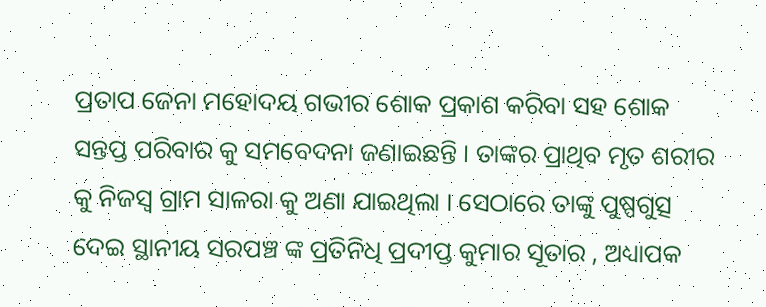ପ୍ରତାପ ଜେନା ମହୋଦୟ ଗଭୀର ଶୋକ ପ୍ରକାଶ କରିବା ସହ ଶୋକ ସନ୍ତପ୍ତ ପରିବାର କୁ ସମବେଦନା ଜଣାଇଛନ୍ତି । ତାଙ୍କର ପ୍ରାଥିବ ମୃତ ଶରୀର କୁ ନିଜସ୍ଵ ଗ୍ରାମ ସାଳରା କୁ ଅଣା ଯାଇଥିଲା । ସେଠାରେ ତାଙ୍କୁ ପୁଷ୍ପଗୁତ୍ସ ଦେଇ ସ୍ଥାନୀୟ ସରପଞ୍ଚ ଙ୍କ ପ୍ରତିନିଧି ପ୍ରଦୀପ୍ତ କୁମାର ସୂତାର , ଅଧ୍ୟାପକ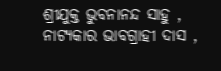ଶ୍ରୀଯୁକ୍ତ ଭୁବନାନନ୍ଦ ସାହୁ , ନାଟ୍ୟକାର ଭାବଗ୍ରାହୀ ଦାସ ,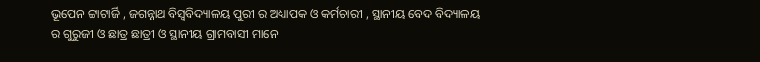ଭୂପେନ ଟ୍ଟାଟାର୍ଜି , ଜଗନ୍ନାଥ ବିସ୍ଵବିଦ୍ୟାଳୟ ପୁରୀ ର ଅଧ୍ୟାପକ ଓ କର୍ମଚାରୀ , ସ୍ଥାନୀୟ ବେଦ ବିଦ୍ୟାଳୟ ର ଗୁରୁଜୀ ଓ ଛାତ୍ର ଛାତ୍ରୀ ଓ ସ୍ଥାନୀୟ ଗ୍ରାମବାସୀ ମାନେ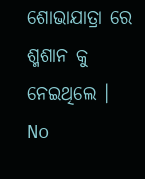ଶୋଭାଯାତ୍ରା ରେ ଶ୍ମଶାନ କୁ ନେଇଥିଲେ ।
No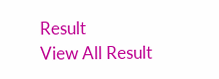Result
View All Result